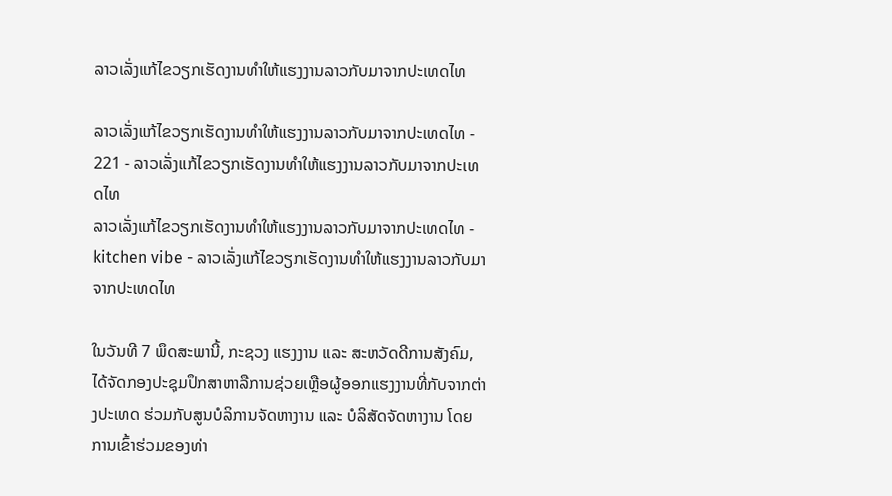ລາວເລັ່ງແກ້ໄຂວຽກເຮັດງານທຳໃຫ້ແຮງງານລາວກັບມາຈາກປະເທດໄທ

ລາວເລັ່ງແກ້ໄຂວຽກເຮັດງານທຳໃຫ້ແຮງງານລາວກັບມາຈາກປະເທດໄທ - 221 - ລາວເລັ່ງແກ້ໄຂວຽກເຮັດງານທຳໃຫ້ແຮງງານລາວກັບມາຈາກປະເທດໄທ
ລາວເລັ່ງແກ້ໄຂວຽກເຮັດງານທຳໃຫ້ແຮງງານລາວກັບມາຈາກປະເທດໄທ - kitchen vibe - ລາວເລັ່ງແກ້ໄຂວຽກເຮັດງານທຳໃຫ້ແຮງງານລາວກັບມາຈາກປະເທດໄທ

ໃນວັນທີ 7 ພຶດສະພານີ້, ກະຊວງ ແຮງງານ ແລະ ສະຫວັດດີການສັງຄົມ, ໄດ້ຈັດກອງປະຊຸມປຶກສາຫາລືການຊ່ວຍເຫຼືອຜູ້ອອກແຮງງານທີ່ກັບຈາກຕ່າງປະເທດ ຮ່ວມກັບສູນບໍລິການຈັດຫາງານ ແລະ ບໍລິສັດຈັດຫາງານ ໂດຍການເຂົ້າຮ່ວມຂອງທ່າ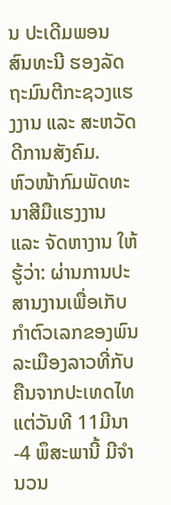ນ ປະເດີມພອນ ສົນທະນີ ຮອງລັດຖະມົນຕີກະຊວງແຮງງານ ແລະ ສະຫວັດດີການສັງຄົມ.
ຫົວໜ້າກົມພັດທະນາສີມືແຮງງານ ແລະ ຈັດຫາງານ ໃຫ້ຮູ້ວ່າ: ຜ່ານການປະສານງານເພື່ອເກັບກຳຕົວເລກຂອງພົນລະເມືອງລາວທີ່ກັບຄືນຈາກປະເທດໄທ ແຕ່ວັນທີ 11ມີນາ-4 ພຶສະພານີ້ ມີຈໍານວນ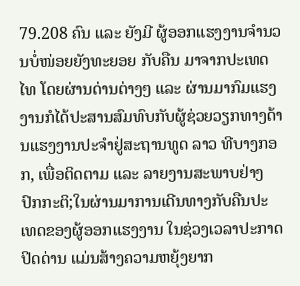79.208 ຄົນ ແລະ ຍັງມີ ຜູ້ອອກແຮງງານຈຳນວນບໍ່ໜ່ອຍຍັງທະຍອຍ ກັບຄືນ ມາຈາກປະເທດໄທ ໂດຍຜ່ານດ່ານຕ່າງໆ ແລະ ຜ່ານມາກົມແຮງງານກໍໄດ້ປະສານສົມທົບກັບຜູ້ຊ່ວຍວຽກທາງດ້ານແຮງງານປະຈຳຢູ່ສະຖານທູດ ລາວ ທີບາງກອກ, ເພື່ອຕິດຕາມ ແລະ ລາຍງານສະພາບຢ່າງປົກກະຕິ;ໃນຜ່ານມາການເດີນທາງກັບຄືນປະເທດຂອງຜູ້ອອກແຮງງານ ໃນຊ່ວງເວລາປະກາດປິດດ່ານ ແມ່ນສ້າງຄວາມຫຍຸ້ງຍາກ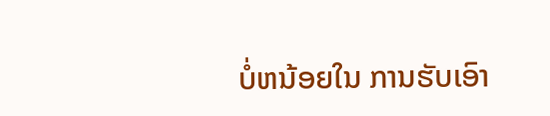ບໍ່ຫນ້ອຍໃນ ການຮັບເອົາ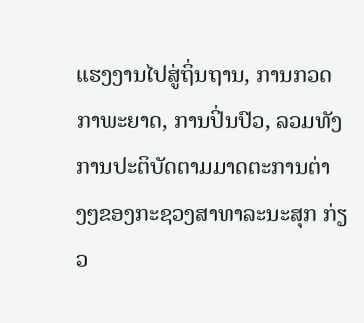ແຮງງານໄປສູ່ຖິ່ນຖານ, ການກວດກາພະຍາດ, ການປິ່ນປົວ, ລວມທັງການປະຕິບັດຕາມມາດຕະການຕ່າງໆຂອງກະຊວງສາທາລະນະສຸກ ກ່ຽວ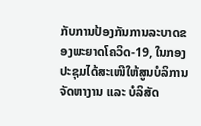ກັບການປ້ອງກັນການລະບາດຂອງພະຍາດໂຄວິດ-19, ໃນກອງປະຊຸມໄດ້ສະເໜີໃຫ້ສູນບໍລິການຈັດຫາງານ ແລະ ບໍລິສັດ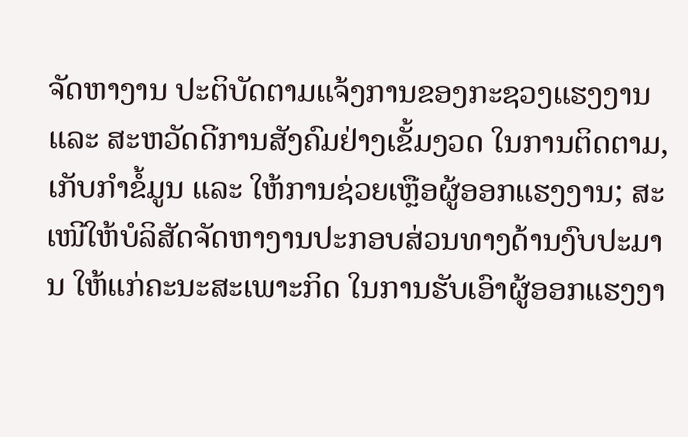ຈັດຫາງານ ປະຕິບັດຕາມແຈ້ງການຂອງກະຊວງແຮງງານ ແລະ ສະຫວັດດີການສັງຄົມຢ່າງເຂັ້ມງວດ ໃນການຕິດຕາມ, ເກັບກຳຂໍ້ມູນ ແລະ ໃຫ້ການຊ່ວຍເຫຼືອຜູ້ອອກແຮງງານ; ສະເໜີໃຫ້ບໍລິສັດຈັດຫາງານປະກອບສ່ວນທາງດ້ານງົບປະມານ ໃຫ້ແກ່ຄະນະສະເພາະກິດ ໃນການຮັບເອົາຜູ້ອອກແຮງງາ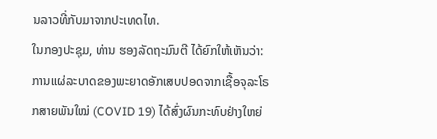ນລາວທີ່ກັບມາຈາກປະເທດໄທ.
ໃນກອງປະຊຸມ, ທ່ານ ຮອງລັດຖະມົນຕີ ໄດ້ຍົກໃຫ້ເຫັນວ່າ: ການແຜ່ລະບາດຂອງພະຍາດອັກເສບປອດຈາກເຊື້ອຈຸລະໂຣກສາຍພັນໃໝ່ (COVID 19) ໄດ້ສົ່ງຜົນກະທົບຢ່າງໃຫຍ່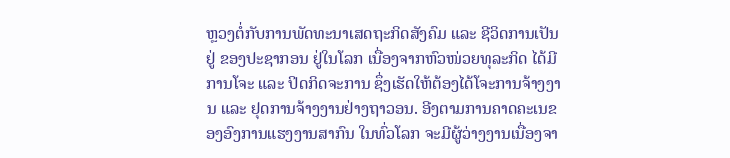ຫຼວງຕໍ່ກັບການພັດທະນາເສດຖະກິດສັງຄົມ ແລະ ຊີວິດການເປັນຢູ່ ຂອງປະຊາກອນ ຢູ່ໃນໂລກ ເນື່ອງຈາກຫົວໜ່ວຍທຸລະກິດ ໄດ້ມີການໂຈະ ແລະ ປິດກິດຈະການ ຊຶ່ງເຮັດໃຫ້ຕ້ອງໄດ້ໂຈະການຈ້າງງານ ແລະ ຢຸດການຈ້າງງານຢ່າງຖາວອນ. ອີງຕາມການຄາດຄະເນຂອງອົງການແຮງງານສາກົນ ໃນທົ່ວໂລກ ຈະມີຜູ້ວ່າງງານເນື່ອງຈາ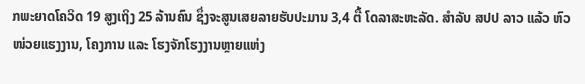ກພະຍາດໂຄວິດ 19 ສູງເຖິງ 25 ລ້ານຄົນ ຊຶ່ງຈະສູນເສຍລາຍຮັບປະມານ 3,4 ຕື້ ໂດລາສະຫະລັດ. ສຳລັບ ສປປ ລາວ ແລ້ວ ຫົວໜ່ວຍແຮງງານ, ໂຄງການ ແລະ ໂຮງຈັກໂຮງງານຫຼາຍແຫ່ງ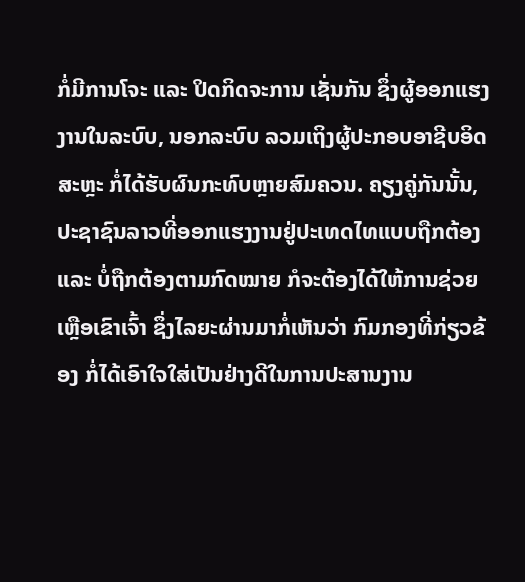ກໍ່ມີການໂຈະ ແລະ ປິດກິດຈະການ ເຊັ່ນກັນ ຊຶ່ງຜູ້ອອກແຮງງານໃນລະບົບ, ນອກລະບົບ ລວມເຖິງຜູ້ປະກອບອາຊີບອິດສະຫຼະ ກໍ່ໄດ້ຮັບຜົນກະທົບຫຼາຍສົມຄວນ. ຄຽງຄູ່ກັນນັ້ນ, ປະຊາຊົນລາວທີ່ອອກແຮງງານຢູ່ປະເທດໄທແບບຖືກຕ້ອງ ແລະ ບໍ່ຖືກຕ້ອງຕາມກົດໝາຍ ກໍຈະຕ້ອງໄດ້ໃຫ້ການຊ່ວຍເຫຼືອເຂົາເຈົ້າ ຊຶ່ງໄລຍະຜ່ານມາກໍ່ເຫັນວ່າ ກົມກອງທີ່ກ່ຽວຂ້ອງ ກໍ່ໄດ້ເອົາໃຈໃສ່ເປັນຢ່າງດີໃນການປະສານງານ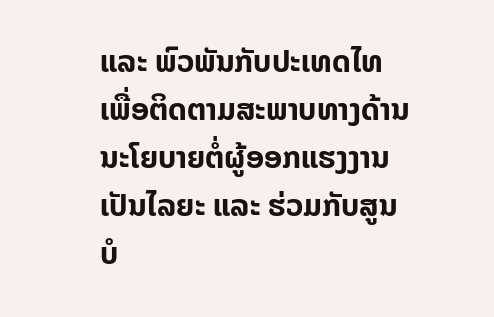ແລະ ພົວພັນກັບປະເທດໄທ ເພື່ອຕິດຕາມສະພາບທາງດ້ານນະໂຍບາຍຕໍ່ຜູ້ອອກແຮງງານ ເປັນໄລຍະ ແລະ ຮ່ວມກັບສູນບໍ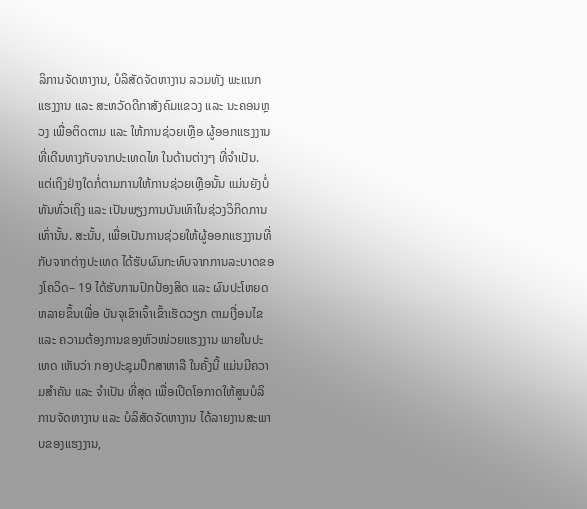ລິການຈັດຫາງານ, ບໍລິສັດຈັດຫາງານ ລວມທັງ ພະແນກ ແຮງງານ ແລະ ສະຫວັດດີກາສັງຄົມແຂວງ ແລະ ນະຄອນຫຼວງ ເພື່ອຕິດຕາມ ແລະ ໃຫ້ການຊ່ວຍເຫຼືອ ຜູ້ອອກແຮງງານທີ່ເດີນທາງກັບຈາກປະເທດໄທ ໃນດ້ານຕ່າງໆ ທີ່ຈຳເປັນ. ແຕ່ເຖິງຢ່າງໃດກໍ່ຕາມການໃຫ້ການຊ່ວຍເຫຼືອນັ້ນ ແມ່ນຍັງບໍ່ທັນທົ່ວເຖິງ ແລະ ເປັນພຽງການບັນເທົາໃນຊ່ວງວິກິດການເທົ່ານັ້ນ. ສະນັ້ນ, ເພື່ອເປັນການຊ່ວຍໃຫ້ຜູ້ອອກແຮງງານທີ່ກັບຈາກຕ່າງປະເທດ ໄດ້ຮັບຜົນກະທົບຈາກການລະບາດຂອງໂຄວິດ– 19 ໄດ້ຮັບການປົກປ້ອງສິດ ແລະ ຜົນປະໂຫຍດຫລາຍຂຶ້ນເພື່ອ ບັນຈຸເຂົາເຈົ້າເຂົ້າເຮັດວຽກ ຕາມເງື່ອນໄຂ ແລະ ຄວາມຕ້ອງການຂອງຫົວໜ່ວຍແຮງງານ ພາຍໃນປະເທດ ເຫັນວ່າ ກອງປະຊຸມປຶກສາຫາລື ໃນຄັ້ງນີ້ ແມ່ນມີຄວາມສຳຄັນ ແລະ ຈຳເປັນ ທີ່ສຸດ ເພື່ອເປີດໂອກາດໃຫ້ສູນບໍລິການຈັດຫາງານ ແລະ ບໍລິສັດຈັດຫາງານ ໄດ້ລາຍງານສະພາບຂອງແຮງງານ,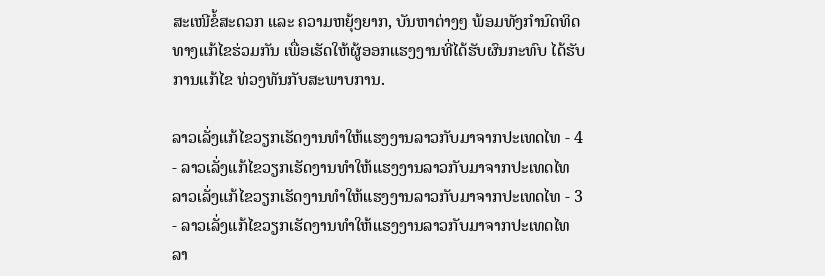ສະເໜີຂໍ້ສະດວກ ແລະ ຄວາມຫຍຸ້ງຍາກ, ບັນຫາຕ່າງໆ ພ້ອມທັງກຳນົດທິດທາງແກ້ໄຂຮ່ວມກັນ ເພື່ອເຮັດໃຫ້ຜູ້ອອກແຮງງານທີ່ໄດ້ຮັບຜົນກະທົບ ໄດ້ຮັບການແກ້ໄຂ ທ່ວງທັນກັບສະພາບການ.

ລາວເລັ່ງແກ້ໄຂວຽກເຮັດງານທຳໃຫ້ແຮງງານລາວກັບມາຈາກປະເທດໄທ - 4 - ລາວເລັ່ງແກ້ໄຂວຽກເຮັດງານທຳໃຫ້ແຮງງານລາວກັບມາຈາກປະເທດໄທ
ລາວເລັ່ງແກ້ໄຂວຽກເຮັດງານທຳໃຫ້ແຮງງານລາວກັບມາຈາກປະເທດໄທ - 3 - ລາວເລັ່ງແກ້ໄຂວຽກເຮັດງານທຳໃຫ້ແຮງງານລາວກັບມາຈາກປະເທດໄທ
ລາ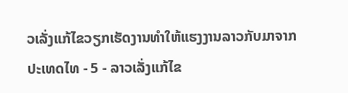ວເລັ່ງແກ້ໄຂວຽກເຮັດງານທຳໃຫ້ແຮງງານລາວກັບມາຈາກປະເທດໄທ - 5 - ລາວເລັ່ງແກ້ໄຂ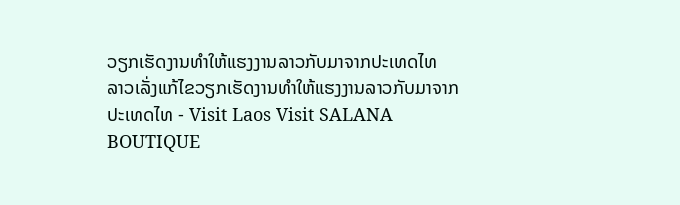ວຽກເຮັດງານທຳໃຫ້ແຮງງານລາວກັບມາຈາກປະເທດໄທ
ລາວເລັ່ງແກ້ໄຂວຽກເຮັດງານທຳໃຫ້ແຮງງານລາວກັບມາຈາກປະເທດໄທ - Visit Laos Visit SALANA BOUTIQUE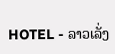HOTEL - ລາວເລັ່ງ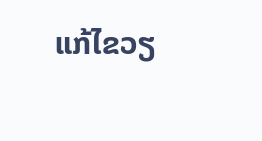ແກ້ໄຂວຽ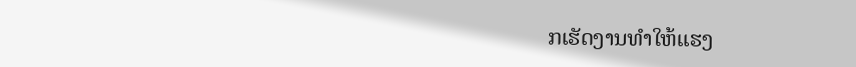ກເຮັດງານທຳໃຫ້ແຮງ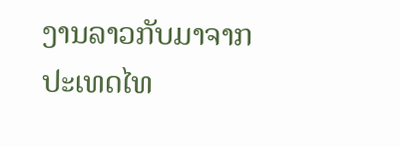ງານລາວກັບມາຈາກປະເທດໄທ